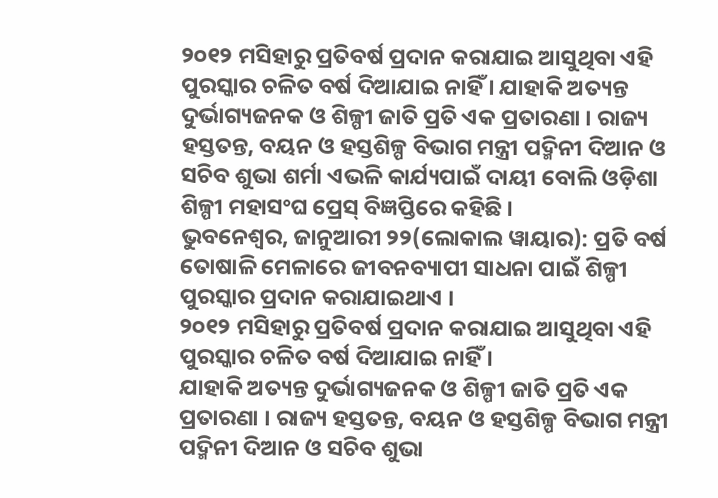୨୦୧୨ ମସିହାରୁ ପ୍ରତିବର୍ଷ ପ୍ରଦାନ କରାଯାଇ ଆସୁଥିବା ଏହି ପୁରସ୍କାର ଚଳିତ ବର୍ଷ ଦିଆଯାଇ ନାହିଁ । ଯାହାକି ଅତ୍ୟନ୍ତ ଦୁର୍ଭାଗ୍ୟଜନକ ଓ ଶିଳ୍ପୀ ଜାତି ପ୍ରତି ଏକ ପ୍ରତାରଣା । ରାଜ୍ୟ ହସ୍ତତନ୍ତ, ବୟନ ଓ ହସ୍ତଶିଳ୍ପ ବିଭାଗ ମନ୍ତ୍ରୀ ପଦ୍ମିନୀ ଦିଆନ ଓ ସଚିବ ଶୁଭା ଶର୍ମା ଏଭଳି କାର୍ଯ୍ୟପାଇଁ ଦାୟୀ ବୋଲି ଓଡ଼ିଶା ଶିଳ୍ପୀ ମହାସଂଘ ପ୍ରେସ୍ ବିଜ୍ଞପ୍ତିରେ କହିଛି ।
ଭୁବନେଶ୍ୱର, ଜାନୁଆରୀ ୨୨(ଲୋକାଲ ୱାୟାର): ପ୍ରତି ବର୍ଷ ତୋଷାଳି ମେଳାରେ ଜୀବନବ୍ୟାପୀ ସାଧନା ପାଇଁ ଶିଳ୍ପୀ ପୁରସ୍କାର ପ୍ରଦାନ କରାଯାଇଥାଏ ।
୨୦୧୨ ମସିହାରୁ ପ୍ରତିବର୍ଷ ପ୍ରଦାନ କରାଯାଇ ଆସୁଥିବା ଏହି ପୁରସ୍କାର ଚଳିତ ବର୍ଷ ଦିଆଯାଇ ନାହିଁ ।
ଯାହାକି ଅତ୍ୟନ୍ତ ଦୁର୍ଭାଗ୍ୟଜନକ ଓ ଶିଳ୍ପୀ ଜାତି ପ୍ରତି ଏକ ପ୍ରତାରଣା । ରାଜ୍ୟ ହସ୍ତତନ୍ତ, ବୟନ ଓ ହସ୍ତଶିଳ୍ପ ବିଭାଗ ମନ୍ତ୍ରୀ ପଦ୍ମିନୀ ଦିଆନ ଓ ସଚିବ ଶୁଭା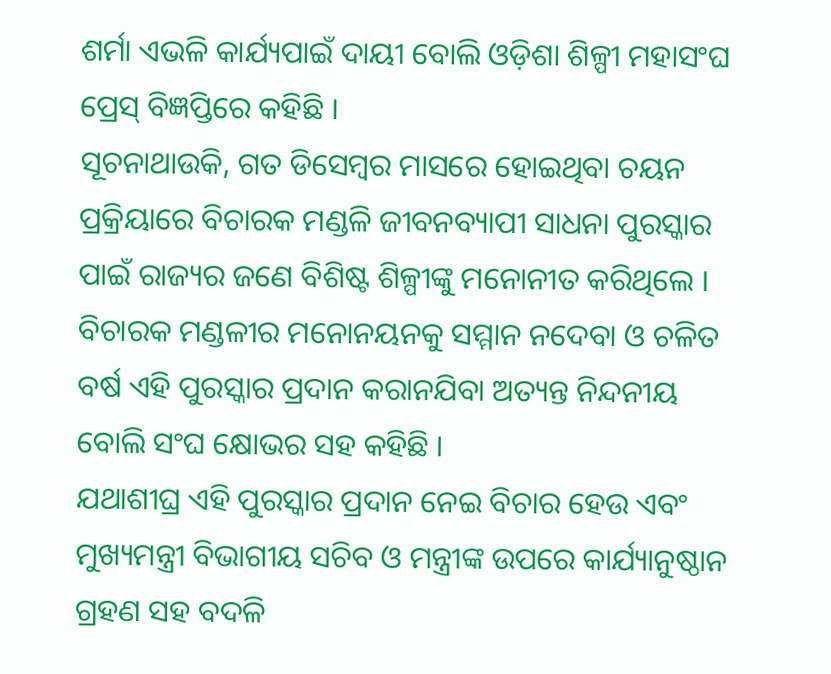ଶର୍ମା ଏଭଳି କାର୍ଯ୍ୟପାଇଁ ଦାୟୀ ବୋଲି ଓଡ଼ିଶା ଶିଳ୍ପୀ ମହାସଂଘ ପ୍ରେସ୍ ବିଜ୍ଞପ୍ତିରେ କହିଛି ।
ସୂଚନାଥାଉକି, ଗତ ଡିସେମ୍ବର ମାସରେ ହୋଇଥିବା ଚୟନ ପ୍ରକ୍ରିୟାରେ ବିଚାରକ ମଣ୍ଡଳି ଜୀବନବ୍ୟାପୀ ସାଧନା ପୁରସ୍କାର ପାଇଁ ରାଜ୍ୟର ଜଣେ ବିଶିଷ୍ଟ ଶିଳ୍ପୀଙ୍କୁ ମନୋନୀତ କରିଥିଲେ ।
ବିଚାରକ ମଣ୍ଡଳୀର ମନୋନୟନକୁ ସମ୍ମାନ ନଦେବା ଓ ଚଳିତ ବର୍ଷ ଏହି ପୁରସ୍କାର ପ୍ରଦାନ କରାନଯିବା ଅତ୍ୟନ୍ତ ନିନ୍ଦନୀୟ ବୋଲି ସଂଘ କ୍ଷୋଭର ସହ କହିଛି ।
ଯଥାଶୀଘ୍ର ଏହି ପୁରସ୍କାର ପ୍ରଦାନ ନେଇ ବିଚାର ହେଉ ଏବଂ ମୁଖ୍ୟମନ୍ତ୍ରୀ ବିଭାଗୀୟ ସଚିବ ଓ ମନ୍ତ୍ରୀଙ୍କ ଉପରେ କାର୍ଯ୍ୟାନୁଷ୍ଠାନ ଗ୍ରହଣ ସହ ବଦଳି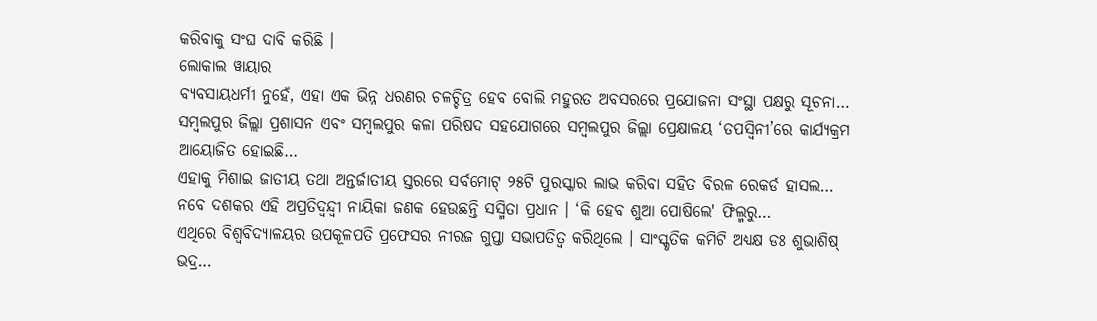କରିବାକୁ ସଂଘ ଦାବି କରିଛି ।
ଲୋକାଲ ୱାୟାର
ବ୍ୟବସାୟଧର୍ମୀ ନୁହେଁ, ଏହା ଏକ ଭିନ୍ନ ଧରଣର ଚଳଚ୍ଚିତ୍ର ହେବ ବୋଲି ମହୁରତ ଅବସରରେ ପ୍ରଯୋଜନା ସଂସ୍ଥା ପକ୍ଷରୁ ସୂଚନା…
ସମ୍ବଲପୁର ଜିଲ୍ଲା ପ୍ରଶାସନ ଏବଂ ସମ୍ବଲପୁର କଳା ପରିଷଦ ସହଯୋଗରେ ସମ୍ବଲପୁର ଜିଲ୍ଲା ପ୍ରେକ୍ଷାଳୟ ‘ତପସ୍ୱିନୀ’ରେ କାର୍ଯ୍ୟକ୍ରମ ଆୟୋଜିତ ହୋଇଛି…
ଏହାକୁ ମିଶାଇ ଜାତୀୟ ତଥା ଅନ୍ତର୍ଜାତୀୟ ସ୍ତରରେ ସର୍ବମୋଟ୍ ୨୫ଟି ପୁରସ୍କାର ଲାଭ କରିବା ସହିତ ବିରଳ ରେକର୍ଡ ହାସଲ…
ନବେ ଦଶକର ଏହି ଅପ୍ରତିଦ୍ୱନ୍ଦ୍ୱୀ ନାୟିକା ଜଣକ ହେଉଛନ୍ତି ସସ୍ମିତା ପ୍ରଧାନ । ‘କି ହେବ ଶୁଆ ପୋଷିଲେ' ଫିଲ୍ମରୁ…
ଏଥିରେ ବିଶ୍ୱବିଦ୍ୟାଳୟର ଉପକୂଳପତି ପ୍ରଫେସର ନୀରଜ ଗୁପ୍ତା ସଭାପତିତ୍ୱ କରିଥିଲେ । ସାଂସ୍କୃତିକ କମିଟି ଅଧ୍ୟକ୍ଷ ଡଃ ଶୁଭାଶିଷ୍ ଭଦ୍ର…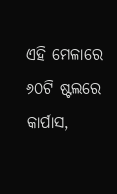ଏହି ମେଳାରେ ୬୦ଟି ଷ୍ଟଲରେ କାର୍ପାସ,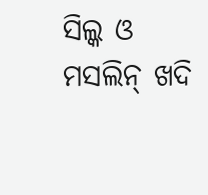ସିଲ୍କ ଓ ମସଲିନ୍ ଖଦି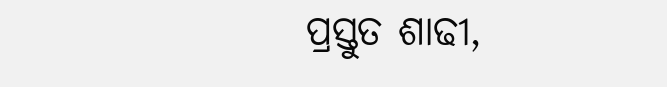ପ୍ରସ୍ତୁତ ଶାଢୀ,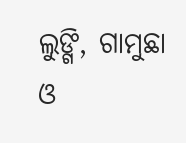ଲୁଙ୍ଗି, ଗାମୁଛା ଓ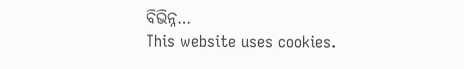ବିଭିନ୍ନ…
This website uses cookies.